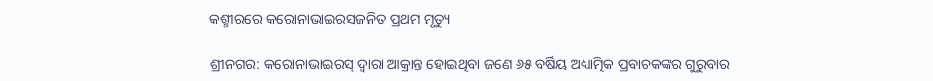କଶ୍ମୀରରେ କରୋନାଭାଇରସଜନିତ ପ୍ରଥମ ମୃତ୍ୟୁ

ଶ୍ରୀନଗର: କରୋନାଭାଇରସ୍ ଦ୍ୱାରା ଆକ୍ରାନ୍ତ ହୋଇଥିବା ଜଣେ ୬୫ ବର୍ଷିୟ ଅଧ୍ୟାତ୍ମିକ ପ୍ରବାଚକଙ୍କର ଗୁରୁବାର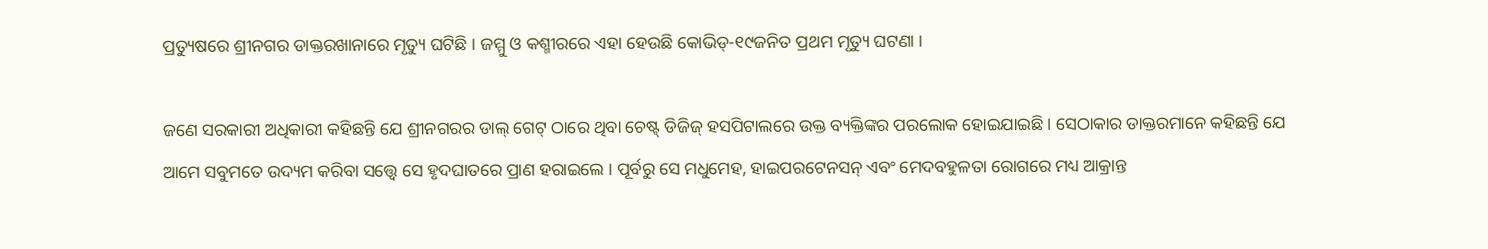ପ୍ରତ୍ୟୁଷରେ ଶ୍ରୀନଗର ଡାକ୍ତରଖାନାରେ ମୃତ୍ୟୁ ଘଟିଛି । ଜମ୍ମୁ ଓ କଶ୍ମୀରରେ ଏହା ହେଉଛି କୋଭିଡ୍-୧୯ଜନିତ ପ୍ରଥମ ମୃତ୍ୟୁ ଘଟଣା ।

ଜଣେ ସରକାରୀ ଅଧିକାରୀ କହିଛନ୍ତି ଯେ ଶ୍ରୀନଗରର ଡାଲ୍ ଗେଟ୍ ଠାରେ ଥିବା ଚେଷ୍ଟ୍ ଡିଜିଜ୍ ହସପିଟାଲରେ ଉକ୍ତ ବ୍ୟକ୍ତିଙ୍କର ପରଲୋକ ହୋଇଯାଇଛି । ସେଠାକାର ଡାକ୍ତରମାନେ କହିଛନ୍ତି ଯେ ଆମେ ସବୁମତେ ଉଦ୍ୟମ କରିବା ସତ୍ତ୍ୱେ ସେ ହୃଦଘାତରେ ପ୍ରାଣ ହରାଇଲେ । ପୂର୍ବରୁ ସେ ମଧୁମେହ, ହାଇପରଟେନସନ୍ ଏବଂ ମେଦବହୁଳତା ରୋଗରେ ମଧ୍ୟ ଆକ୍ରାନ୍ତ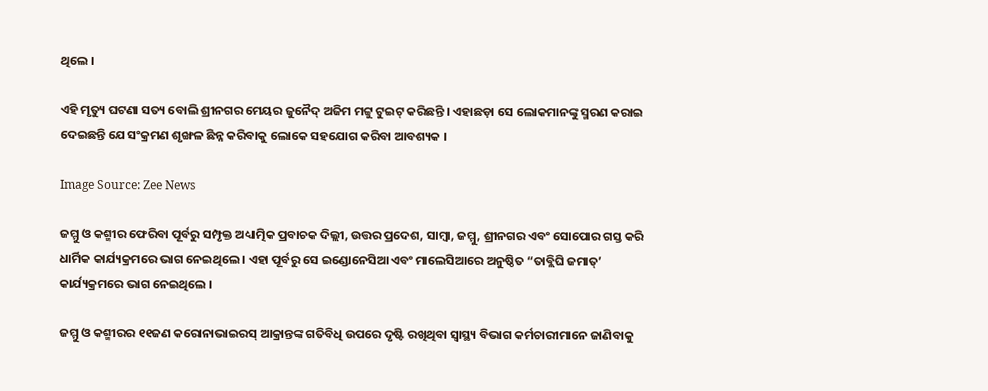ଥିଲେ ।

ଏହି ମୃତ୍ୟୁ ଘଟଣା ସତ୍ୟ ବୋଲି ଶ୍ରୀନଗର ମେୟର ଜୁନୈଦ୍ ଅଜିମ ମଟ୍ଟୁ ଟୁଇଟ୍ କରିଛନ୍ତି । ଏହାଛଡ଼ା ସେ ଲୋକମାନଙ୍କୁ ସ୍ମରଣ କରାଇ ଦେଇଛନ୍ତି ଯେ ସଂକ୍ରମଣ ଶୃଙ୍ଖଳ ଛିନ୍ନ କରିବାକୁ ଲୋକେ ସହଯୋଗ କରିବା ଆବଶ୍ୟକ ।

Image Source: Zee News

ଜମ୍ମୁ ଓ କଶ୍ମୀର ଫେରିବା ପୂର୍ବରୁ ସମ୍ପୃକ୍ତ ଅଧ୍ୟାତ୍ମିକ ପ୍ରବାଚକ ଦିଲ୍ଲୀ, ଉତ୍ତର ପ୍ରଦେଶ, ସାମ୍ବା, ଜମ୍ମୁ, ଶ୍ରୀନଗର ଏବଂ ସୋପୋର ଗସ୍ତ କରି ଧାର୍ମିକ କାର୍ଯ୍ୟକ୍ରମରେ ଭାଗ ନେଇଥିଲେ । ଏହା ପୂର୍ବରୁ ସେ ଇଣ୍ଡୋନେସିଆ ଏବଂ ମାଲେସିଆରେ ଅନୁଷ୍ଠିତ “ତାବ୍ଲିଘି ଜମାତ୍’ କାର୍ଯ୍ୟକ୍ରମରେ ଭାଗ ନେଇଥିଲେ ।

ଜମ୍ମୁ ଓ କଶ୍ମୀରର ୧୧ଜଣ କରୋନାଭାଇରସ୍ ଆକ୍ରାନ୍ତଙ୍କ ଗତିବିଧି ଉପରେ ଦୃଷ୍ଟି ରଖିଥିବା ସ୍ୱାସ୍ଥ୍ୟ ବିଭାଗ କର୍ମଚାରୀମାନେ ଜାଣିବାକୁ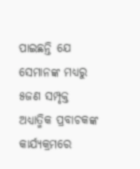ପାଇଛନ୍ତି ଯେ ସେମାନଙ୍କ ମଧ୍ୟରୁ ୫ଜଣ ସମ୍ପୃକ୍ତ ଅଧ୍ୟାତ୍ମିକ ପ୍ରବାଚକଙ୍କ କାର୍ଯ୍ୟକ୍ରମରେ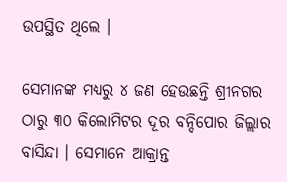ଉପସ୍ଥିତ ଥିଲେ ।

ସେମାନଙ୍କ ମଧ୍ୟରୁ ୪ ଜଣ ହେଉଛନ୍ତି ଶ୍ରୀନଗର ଠାରୁ ୩୦ କିଲୋମିଟର ଦୂର ବନ୍ଦିପୋର ଜିଲ୍ଲାର ବାସିନ୍ଦା । ସେମାନେ ଆକ୍ରାନ୍ତ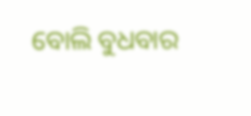ବୋଲି ବୁଧବାର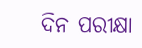ଦିନ ପରୀକ୍ଷା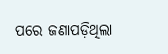ପରେ ଜଣାପଡ଼ିଥିଲା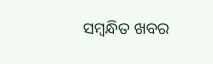ସମ୍ବନ୍ଧିତ ଖବର